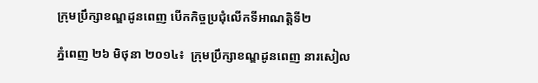ក្រុមប្រឹក្សាខណ្ឌដូនពេញ បើកកិច្ចប្រជុំលើកទីអាណត្តិទី២

ភ្នំពេញ ២៦ មិថុនា ២០១៤៖  ក្រុមប្រឹក្សាខណ្ឌដូនពេញ នារសៀល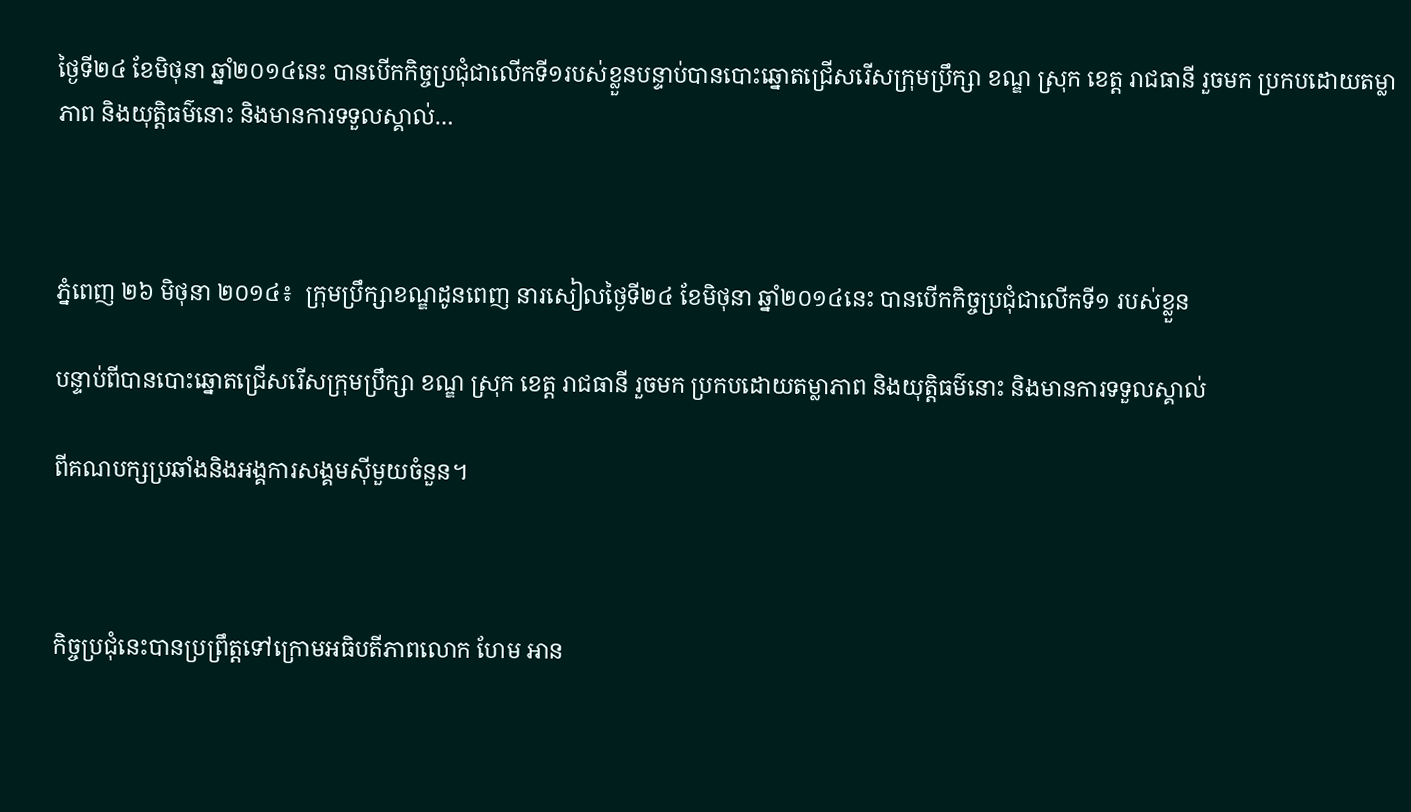ថ្ងៃទី២៤ ខែមិថុនា ឆ្នាំ២០១៤នេះ បានបើកកិច្ចប្រជុំជាលើកទី១របស់ខ្លួនបន្ទាប់បានបោះឆ្នោតជ្រើសរើសក្រុមប្រឹក្សា ខណ្ឌ ស្រុក ខេត្ត រាជធានី រួចមក ប្រកបដោយតម្លាភាព និងយុត្តិធម៌នោះ និងមានការទទួលស្គាល់…



ភ្នំពេញ ២៦ មិថុនា ២០១៤៖  ក្រុមប្រឹក្សាខណ្ឌដូនពេញ នារសៀលថ្ងៃទី២៤ ខែមិថុនា ឆ្នាំ២០១៤នេះ បានបើកកិច្ចប្រជុំជាលើកទី១ របស់ខ្លួន

បន្ទាប់ពីបានបោះឆ្នោតជ្រើសរើសក្រុមប្រឹក្សា ខណ្ឌ ស្រុក ខេត្ត រាជធានី រួចមក ប្រកបដោយតម្លាភាព និងយុត្តិធម៌នោះ និងមានការទទួលស្គាល់

ពីគណបក្សប្រឆាំងនិងអង្គការសង្គមស៊ីមួយចំនួន។



កិច្ចប្រជុំនេះបានប្រព្រឹត្តទៅក្រោមអធិបតីភាពលោក ហែម អាន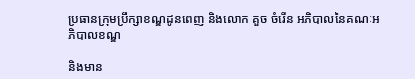ប្រធានក្រុមប្រឹក្សាខណ្ឌដូនពេញ និងលោក គួច ចំរើន អភិបាលនៃគណៈអភិបាលខណ្ឌ

និងមាន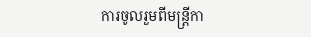ការចូលរួមពីមន្ត្រីកា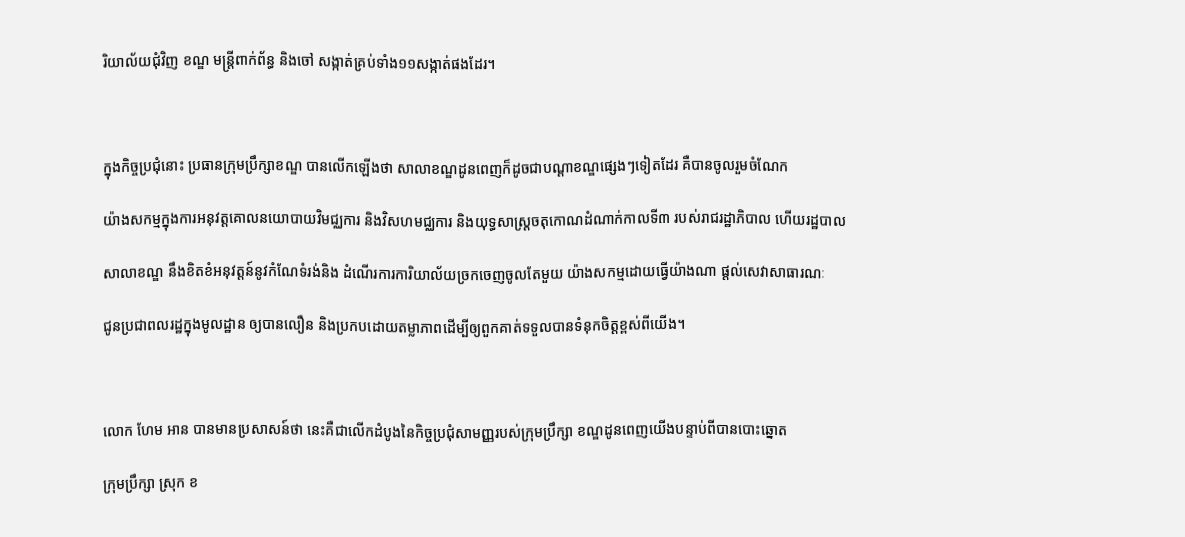រិយាល័យជុំវិញ ខណ្ឌ មន្ត្រីពាក់ព័ន្ធ និងចៅ សង្កាត់គ្រប់ទាំង១១សង្កាត់ផងដែរ។



ក្នុងកិច្ចប្រជុំនោះ ប្រធានក្រុមប្រឹក្សាខណ្ឌ បានលើកឡើងថា សាលាខណ្ឌដូនពេញក៏ដូចជាបណ្ដាខណ្ឌផ្សេងៗទៀតដែរ គឺបានចូលរួមចំណែក

យ៉ាងសកម្មក្នុងការអនុវត្តគោលនយោបាយវិមជ្ឈការ និងវិសហមជ្ឈការ និងយុទ្ធសាស្ត្រចតុកោណដំណាក់កាលទី៣ របស់រាជរដ្ឋាភិបាល ហើយរដ្ឋបាល

សាលាខណ្ឌ នឹងខិតខំអនុវត្តន៍នូវកំណែទំរង់និង ដំណើរការការិយាល័យច្រកចេញចូលតែមួយ យ៉ាងសកម្មដោយធ្វើយ៉ាងណា ផ្ដល់សេវាសាធារណៈ

ជូនប្រជាពលរដ្ឋក្នុងមូលដ្ឋាន ឲ្យបានលឿន និងប្រកបដោយតម្លាភាពដើម្បីឲ្យពួកគាត់ទទួលបានទំនុកចិត្តខ្ពស់ពីយើង។



លោក ហែម អាន បានមានប្រសាសន៍ថា នេះគឺជាលើកដំបូងនៃកិច្ចប្រជុំសាមញ្ញរបស់ក្រុមប្រឹក្សា ខណ្ឌដូនពេញយើងបន្ទាប់ពីបានបោះឆ្នោត

ក្រុមប្រឹក្សា ស្រុក ខ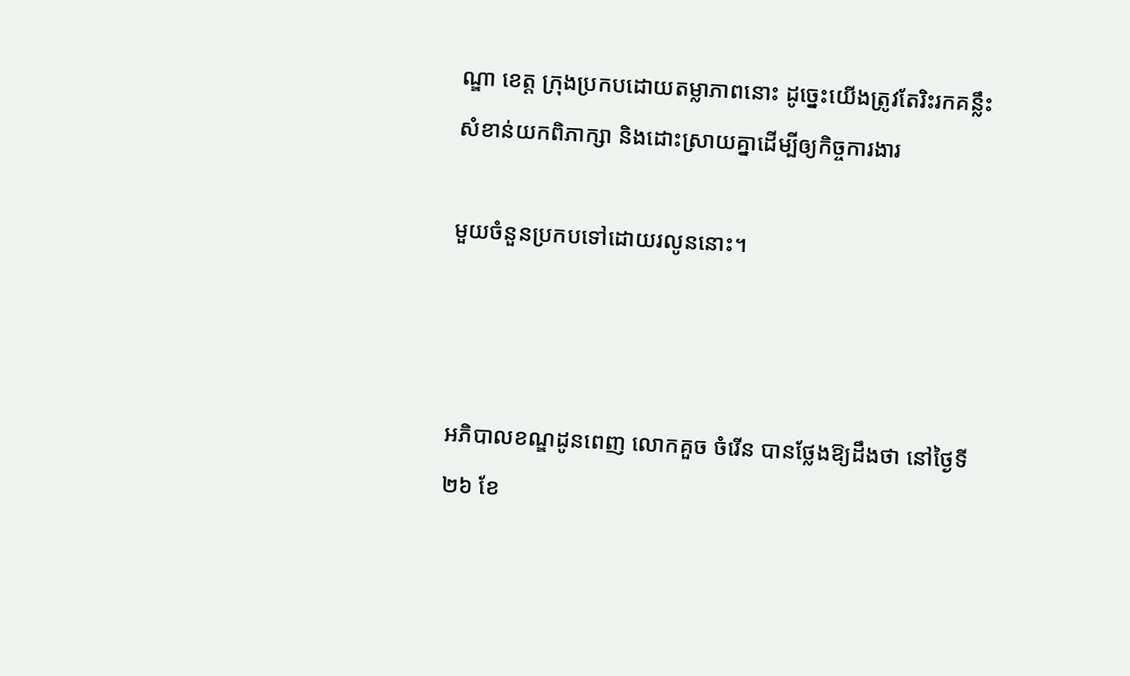ណ្ឌា ខេត្ត ក្រុងប្រកបដោយតម្លាភាពនោះ ដូច្នេះយើងត្រូវតែរិះរកគន្លឹះសំខាន់យកពិភាក្សា និងដោះស្រាយគ្នាដើម្បីឲ្យកិច្ចការងារ

មួយចំនួនប្រកបទៅដោយរលូននោះ។



អភិបាលខណ្ឌដូនពេញ លោកគួច ចំរើន បានថ្លែងឱ្យដឹងថា នៅថ្ងៃទី២៦ ខែ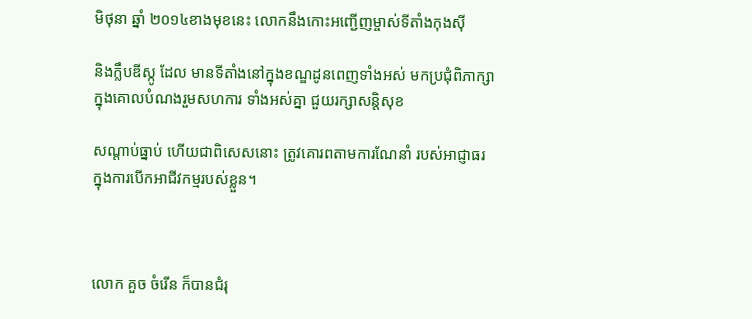មិថុនា ឆ្នាំ ២០១៤ខាងមុខនេះ លោកនឹងកោះអញ្ជើញម្ចាស់ទីតាំងកុងស៊ី

និងក្លឹបឌីស្កូ ដែល មានទីតាំងនៅក្នុងខណ្ឌដូនពេញទាំងអស់ មកប្រជុំពិភាក្សាក្នុងគោលបំណងរួមសហការ ទាំងអស់គ្នា ជួយរក្សាសន្ដិសុខ

សណ្ដាប់ធ្នាប់ ហើយជាពិសេសនោះ ត្រូវគោរពតាមការណែនាំ របស់អាជ្ញាធរ ក្នុងការបើកអាជីវកម្មរបស់ខ្លួន។



លោក គួច ចំរើន ក៏បានជំរុ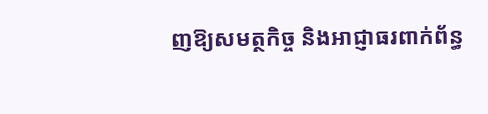ញឱ្យសមត្ថកិច្ច និងអាជ្ញាធរពាក់ព័ន្ធ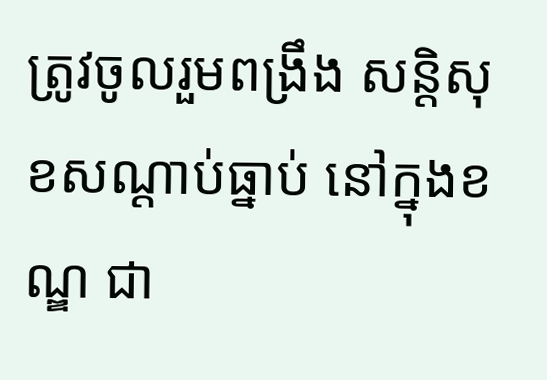ត្រូវចូលរួមពង្រឹង សន្ដិសុខសណ្ដាប់ធ្នាប់ នៅក្នុងខណ្ឌ ជា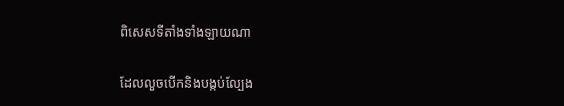ពិសេសទីតាំងទាំងឡាយណា

ដែលលួចបើកនិងបង្កប់ល្បែង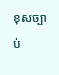ខុសច្បាប់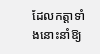ដែលកត្ដាទាំងនោះនាំឱ្យ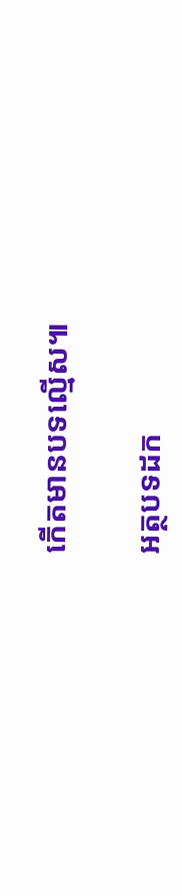កើតមានបទល្មើស៕

អត្ថបទដក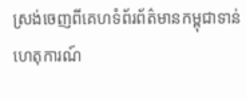ស្រង់ចេញពីគេហទំព័រព័ត៌មានកម្ពុជាទាន់ហេតុការណ៍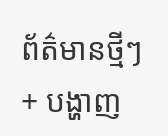ព័ត៌មានថ្មីៗ + បង្ហាញ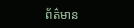ព័ត៌មាន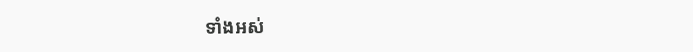ទាំងអស់